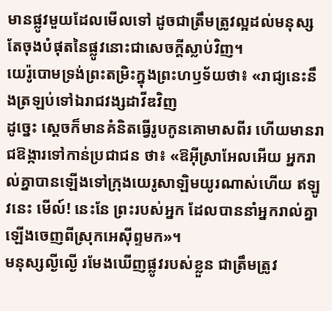មានផ្លូវមួយដែលមើលទៅ ដូចជាត្រឹមត្រូវល្អដល់មនុស្ស តែចុងបំផុតនៃផ្លូវនោះជាសេចក្ដីស្លាប់វិញ។
យេរ៉ូបោមទ្រង់ព្រះតម្រិះក្នុងព្រះហឫទ័យថា៖ «រាជ្យនេះនឹងត្រឡប់ទៅឯរាជវង្សដាវីឌវិញ
ដូច្នេះ ស្ដេចក៏មានគំនិតធ្វើរូបកូនគោមាសពីរ ហើយមានរាជឱង្ការទៅកាន់ប្រជាជន ថា៖ «ឱអ៊ីស្រាអែលអើយ អ្នករាល់គ្នាបានឡើងទៅក្រុងយេរូសាឡិមយូរណាស់ហើយ ឥឡូវនេះ មើល៍! នេះនែ ព្រះរបស់អ្នក ដែលបាននាំអ្នករាល់គ្នា ឡើងចេញពីស្រុកអេស៊ីព្ទមក»។
មនុស្សល្ងីល្ងើ រមែងឃើញផ្លូវរបស់ខ្លួន ជាត្រឹមត្រូវ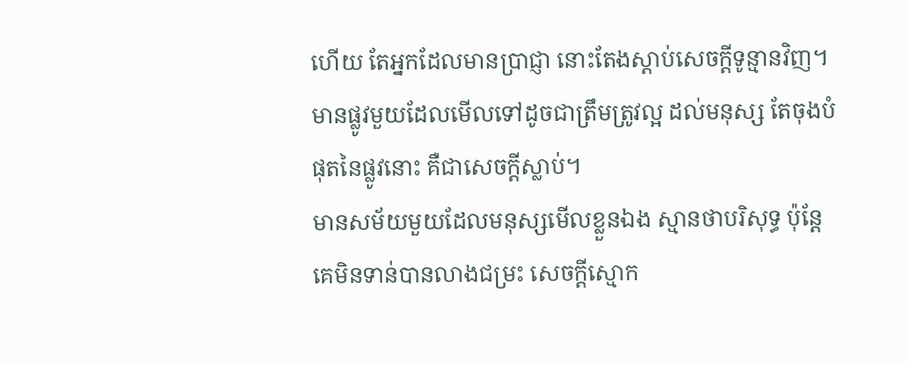ហើយ តែអ្នកដែលមានប្រាជ្ញា នោះតែងស្តាប់សេចក្ដីទូន្មានវិញ។
មានផ្លូវមួយដែលមើលទៅដូចជាត្រឹមត្រូវល្អ ដល់មនុស្ស តែចុងបំផុតនៃផ្លូវនោះ គឺជាសេចក្ដីស្លាប់។
មានសម័យមួយដែលមនុស្សមើលខ្លួនឯង ស្មានថាបរិសុទ្ធ ប៉ុន្តែ គេមិនទាន់បានលាងជម្រះ សេចក្ដីស្មោក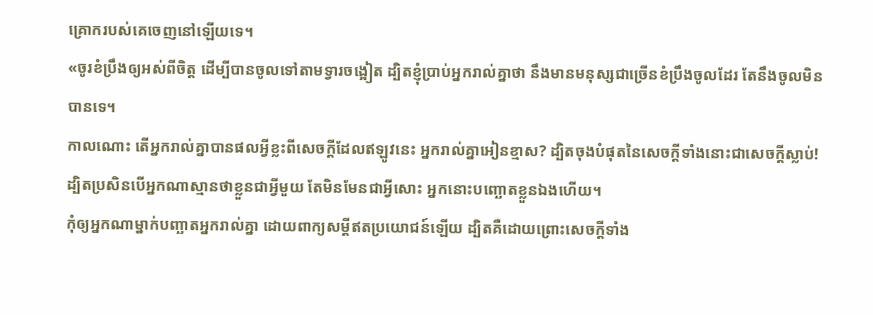គ្រោករបស់គេចេញនៅឡើយទេ។
«ចូរខំប្រឹងឲ្យអស់ពីចិត្ត ដើម្បីបានចូលទៅតាមទ្វារចង្អៀត ដ្បិតខ្ញុំប្រាប់អ្នករាល់គ្នាថា នឹងមានមនុស្សជាច្រើនខំប្រឹងចូលដែរ តែនឹងចូលមិនបានទេ។
កាលណោះ តើអ្នករាល់គ្នាបានផលអ្វីខ្លះពីសេចក្ដីដែលឥឡូវនេះ អ្នករាល់គ្នាអៀនខ្មាស? ដ្បិតចុងបំផុតនៃសេចក្ដីទាំងនោះជាសេចក្តីស្លាប់!
ដ្បិតប្រសិនបើអ្នកណាស្មានថាខ្លួនជាអ្វីមួយ តែមិនមែនជាអ្វីសោះ អ្នកនោះបញ្ឆោតខ្លួនឯងហើយ។
កុំឲ្យអ្នកណាម្នាក់បញ្ឆាតអ្នករាល់គ្នា ដោយពាក្យសម្ដីឥតប្រយោជន៍ឡើយ ដ្បិតគឺដោយព្រោះសេចក្តីទាំង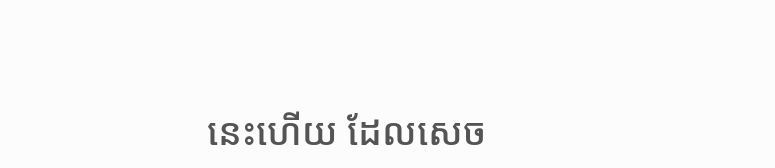នេះហើយ ដែលសេច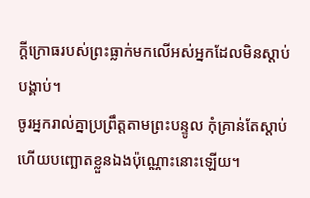ក្តីក្រោធរបស់ព្រះធ្លាក់មកលើអស់អ្នកដែលមិនស្ដាប់បង្គាប់។
ចូរអ្នករាល់គ្នាប្រព្រឹត្តតាមព្រះបន្ទូល កុំគ្រាន់តែស្តាប់ ហើយបញ្ឆោតខ្លួនឯងប៉ុណ្ណោះនោះឡើយ។